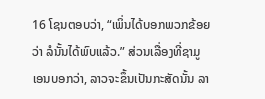16 ໂຊນຕອບວ່າ, “ເພິ່ນໄດ້ບອກພວກຂ້ອຍວ່າ ລໍນັ້ນໄດ້ພົບແລ້ວ.” ສ່ວນເລື່ອງທີ່ຊາມູເອນບອກວ່າ, ລາວຈະຂຶ້ນເປັນກະສັດນັ້ນ ລາ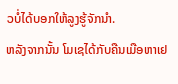ວບໍ່ໄດ້ບອກໃຫ້ລູງຮູ້ຈັກນຳ.
ຫລັງຈາກນັ້ນ ໂມເຊໄດ້ກັບຄືນເມືອຫາເຢ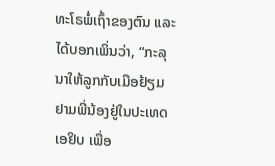ທະໂຣພໍ່ເຖົ້າຂອງຕົນ ແລະໄດ້ບອກເພິ່ນວ່າ, “ກະລຸນາໃຫ້ລູກກັບເມືອຢ້ຽມຢາມພີ່ນ້ອງຢູ່ໃນປະເທດເອຢິບ ເພື່ອ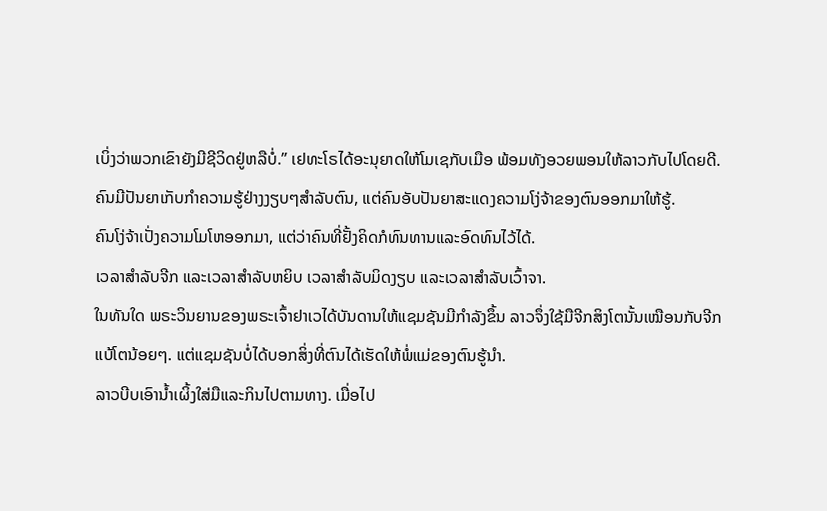ເບິ່ງວ່າພວກເຂົາຍັງມີຊີວິດຢູ່ຫລືບໍ່.” ເຢທະໂຣໄດ້ອະນຸຍາດໃຫ້ໂມເຊກັບເມືອ ພ້ອມທັງອວຍພອນໃຫ້ລາວກັບໄປໂດຍດີ.
ຄົນມີປັນຍາເກັບກຳຄວາມຮູ້ຢ່າງງຽບໆສຳລັບຕົນ, ແຕ່ຄົນອັບປັນຍາສະແດງຄວາມໂງ່ຈ້າຂອງຕົນອອກມາໃຫ້ຮູ້.
ຄົນໂງ່ຈ້າເປັ່ງຄວາມໂມໂຫອອກມາ, ແຕ່ວ່າຄົນທີ່ຢັ້ງຄິດກໍທົນທານແລະອົດທົນໄວ້ໄດ້.
ເວລາສຳລັບຈີກ ແລະເວລາສຳລັບຫຍິບ ເວລາສຳລັບມິດງຽບ ແລະເວລາສຳລັບເວົ້າຈາ.
ໃນທັນໃດ ພຣະວິນຍານຂອງພຣະເຈົ້າຢາເວໄດ້ບັນດານໃຫ້ແຊມຊັນມີກຳລັງຂຶ້ນ ລາວຈຶ່ງໃຊ້ມືຈີກສິງໂຕນັ້ນເໝືອນກັບຈີກແບ້ໂຕນ້ອຍໆ. ແຕ່ແຊມຊັນບໍ່ໄດ້ບອກສິ່ງທີ່ຕົນໄດ້ເຮັດໃຫ້ພໍ່ແມ່ຂອງຕົນຮູ້ນຳ.
ລາວບີບເອົານໍ້າເຜິ້ງໃສ່ມືແລະກິນໄປຕາມທາງ. ເມື່ອໄປ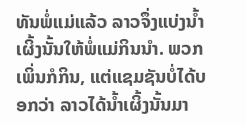ທັນພໍ່ແມ່ແລ້ວ ລາວຈຶ່ງແບ່ງນໍ້າເຜິ້ງນັ້ນໃຫ້ພໍ່ແມ່ກິນນຳ. ພວກເພິ່ນກໍກິນ, ແຕ່ແຊມຊັນບໍ່ໄດ້ບອກວ່າ ລາວໄດ້ນໍ້າເຜິ້ງນັ້ນມາ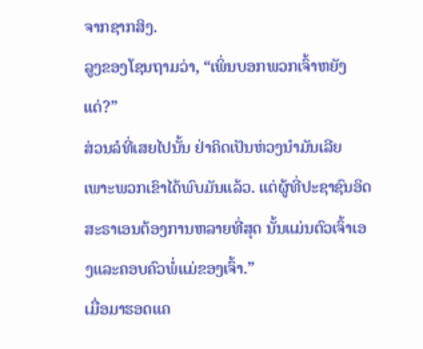ຈາກຊາກສິງ.
ລູງຂອງໂຊນຖາມວ່າ, “ເພິ່ນບອກພວກເຈົ້າຫຍັງແດ່?”
ສ່ວນລໍທີ່ເສຍໄປນັ້ນ ຢ່າຄິດເປັນຫ່ວງນຳມັນເລີຍ ເພາະພວກເຂົາໄດ້ພົບມັນແລ້ວ. ແຕ່ຜູ້ທີ່ປະຊາຊົນອິດສະຣາເອນຕ້ອງການຫລາຍທີ່ສຸດ ນັ້ນແມ່ນຕົວເຈົ້າເອງແລະຄອບຄົວພໍ່ແມ່ຂອງເຈົ້າ.”
ເມື່ອມາຮອດແຄ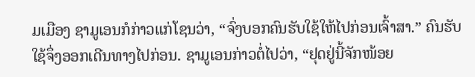ມເມືອງ ຊາມູເອນກໍກ່າວແກ່ໂຊນວ່າ, “ຈົ່ງບອກຄົນຮັບໃຊ້ໃຫ້ໄປກ່ອນເຈົ້າສາ.” ຄົນຮັບໃຊ້ຈຶ່ງອອກເດີນທາງໄປກ່ອນ. ຊາມູເອນກ່າວຕໍ່ໄປວ່າ, “ຢຸດຢູ່ນີ້ຈັກໜ້ອຍ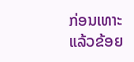ກ່ອນເທາະ ແລ້ວຂ້ອຍ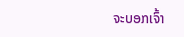ຈະບອກເຈົ້າ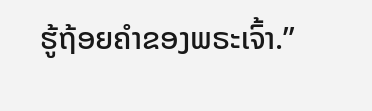ຮູ້ຖ້ອຍຄຳຂອງພຣະເຈົ້າ.”